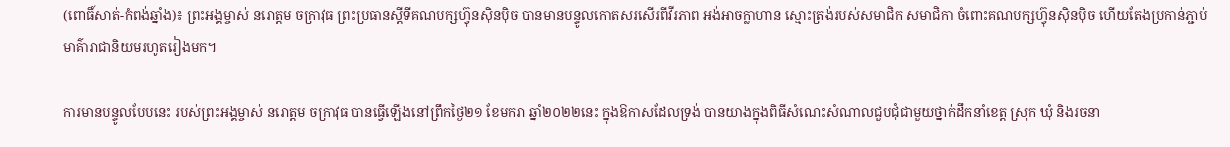(ពោធិ៍សាត់-កំពង់ឆ្នាំង)៖ ព្រះអង្គម្ចាស់ នរោត្តម ចក្រាវុធ ព្រះប្រធានស្តីទីគណបក្សហ៊្វុនស៊ិនប៉ិច បានមានបន្ទូលកោតសរសើរពីវីរភាព អង់អាចក្លាហាន ស្មោះត្រង់របស់សមាជិក សមាជិកា ចំពោះគណបក្សហ៊្វុនស៊ិនប៉ិច ហើយតែងប្រកាន់ភ្ជាប់មាគ៌ារាជានិយមរហូតរៀងមក។

ការមានបន្ទូលបែបនេះ របស់ព្រះអង្គម្ចាស់ នរោត្តម ចក្រាវុធ បានធ្វើឡើងនៅព្រឹកថ្ងៃ២១ ខែមករា ឆ្នាំ២០២២នេះ ក្នុងឱកាសដែលទ្រង់ បានយាងក្នុងពិធីសំណេះសំណាលជួបជុំជាមួយថ្នាក់ដឹកនាំខេត្ត ស្រុក ឃុំ និងរចនា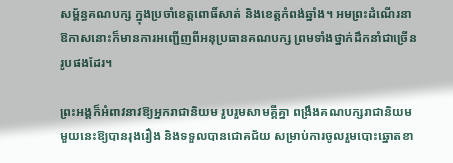សម្ព័ន្ធគណបក្ស ក្នុងប្រចាំខេត្តពោធិ៍សាត់ និងខេត្តកំពង់ឆ្នាំង។ អមព្រះដំណើរនាឱកាសនោះក៏មានការអញ្ជើញពីអនុប្រធានគណបក្ស ព្រមទាំងថ្នាក់ដឹកនាំជាច្រើនរូបផងដែរ។

ព្រះអង្គក៏អំពាវនាវឱ្យអ្នករាជានិយម រួបរួមសាមគ្គីគ្នា ពង្រឹងគណបក្សរាជានិយមមួយនេះឱ្យបានរុងរឿង និងទទួលបានជោគជ័យ សម្រាប់ការចូលរួមបោះឆ្នោតខា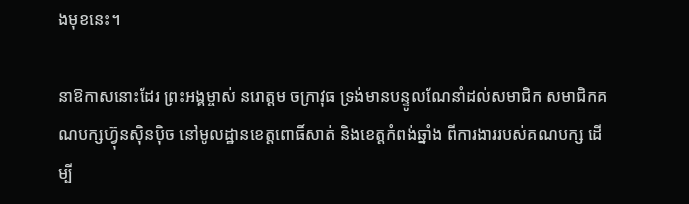ងមុខនេះ។

នាឱកាសនោះដែរ ព្រះអង្គម្ចាស់ នរោត្តម ចក្រាវុធ ទ្រង់មានបន្ទូលណែនាំដល់សមាជិក សមាជិកគណបក្សហ្វ៊ុនស៊ិនប៉ិច នៅមូលដ្ឋានខេត្តពោធិ៍សាត់ និងខេត្តកំពង់ឆ្នាំង ពីការងាររបស់គណបក្ស ដើម្បី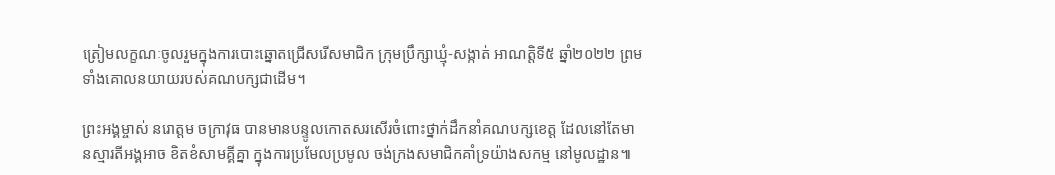ត្រៀមលក្ខណៈចូលរួមក្នុងការបោះឆ្នោតជ្រើសរើសមាជិក ក្រុមប្រឹក្សាឃ្មុំ-សង្កាត់ អាណត្តិទី៥ ឆ្នាំ២០២២ ព្រមទាំងគោលនយាយរបស់គណបក្សជាដើម។

ព្រះអង្គម្ចាស់ នរោត្តម ចក្រាវុធ បានមានបន្ទូលកោតសរសើរចំពោះថ្នាក់ដឹកនាំគណបក្សខេត្ត ដែលនៅតែមានស្មារតីអង្គអាច ខិតខំសាមគ្គីគ្នា ក្នុងការប្រមែលប្រមូល ចង់ក្រងសមាជិកគាំទ្រយ៉ាងសកម្ម នៅមូលដ្ឋាន៕